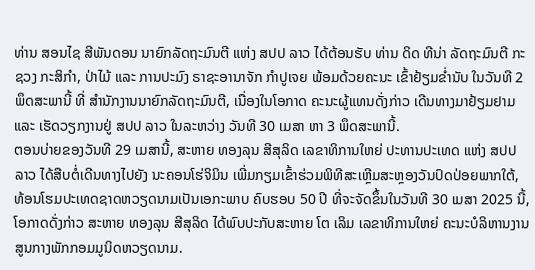ທ່ານ ສອນໄຊ ສີພັນດອນ ນາຍົກລັດຖະມົນຕີ ແຫ່ງ ສປປ ລາວ ໄດ້ຕ້ອນຮັບ ທ່ານ ດິດ ທີນ່າ ລັດຖະມົນຕີ ກະຊວງ ກະສິກໍາ, ປ່າໄມ້ ແລະ ການປະມົງ ຣາຊະອານາຈັກ ກຳປູເຈຍ ພ້ອມດ້ວຍຄະນະ ເຂົ້າຢ້ຽມຂໍ່ານັບ ໃນວັນທີ 2 ພຶດສະພານີ້ ທີ່ ສຳນັກງານນາຍົກລັດຖະມົນຕີ, ເນື່ອງໃນໂອກາດ ຄະນະຜູ້ແທນດັ່ງກ່າວ ເດີນທາງມາຢ້ຽມຢາມ ແລະ ເຮັດວຽກງານຢູ່ ສປປ ລາວ ໃນລະຫວ່າງ ວັນທີ 30 ເມສາ ຫາ 3 ພຶດສະພານີ້.
ຕອນບ່າຍຂອງວັນທີ 29 ເມສານີ້, ສະຫາຍ ທອງລຸນ ສີສຸລິດ ເລຂາທິການໃຫຍ່ ປະທານປະເທດ ແຫ່ງ ສປປ ລາວ ໄດ້ສືບຕໍ່ເດີນທາງໄປຍັງ ນະຄອນໂຮ່ຈິມິນ ເພີ່ມກຽມເຂົ້າຮ່ວມພິທີສະເຫຼີມສະຫຼອງວັນປົດປ່ອຍພາກໃຕ້, ທ້ອນໂຮມປະເທດຊາດຫວຽດນາມເປັນເອກະພາບ ຄົບຮອບ 50 ປີ ທີ່ຈະຈັດຂຶ້ນໃນວັນທີ 30 ເມສາ 2025 ນີ້, ໂອກາດດັ່ງກ່າວ ສະຫາຍ ທອງລຸນ ສີສຸລິດ ໄດ້ພົບປະກັບສະຫາຍ ໂຕ ເລິມ ເລຂາທິການໃຫຍ່ ຄະນະບໍລິຫານງານສູນກາງພັກກອມມູນິດຫວຽດນາມ.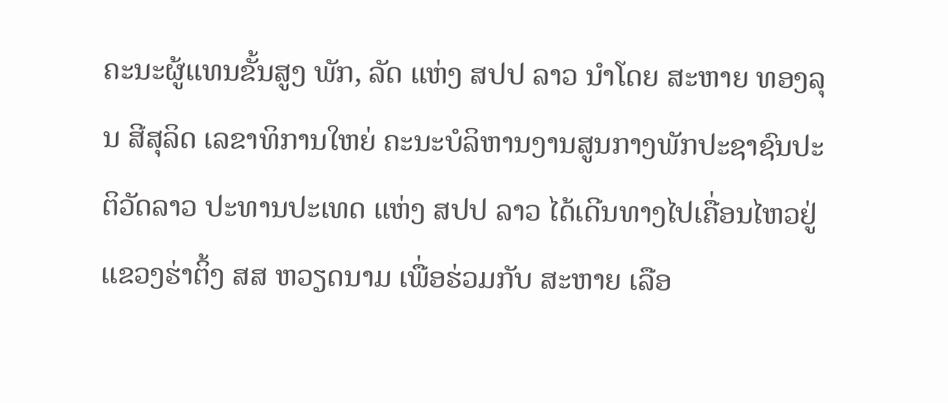ຄະນະຜູ້ແທນຂັ້ນສູງ ພັກ, ລັດ ແຫ່ງ ສປປ ລາວ ນໍາໂດຍ ສະຫາຍ ທອງລຸນ ສີສຸລິດ ເລຂາທິການໃຫຍ່ ຄະນະບໍລິຫານງານສູນກາງພັກປະຊາຊົນປະຕິວັດລາວ ປະທານປະເທດ ແຫ່ງ ສປປ ລາວ ໄດ້ເດີນທາງໄປເຄື່ອນໄຫວຢູ່ ແຂວງຮ່າຕິ້ງ ສສ ຫວຽດນາມ ເພື່ອຮ່ວມກັບ ສະຫາຍ ເລືອ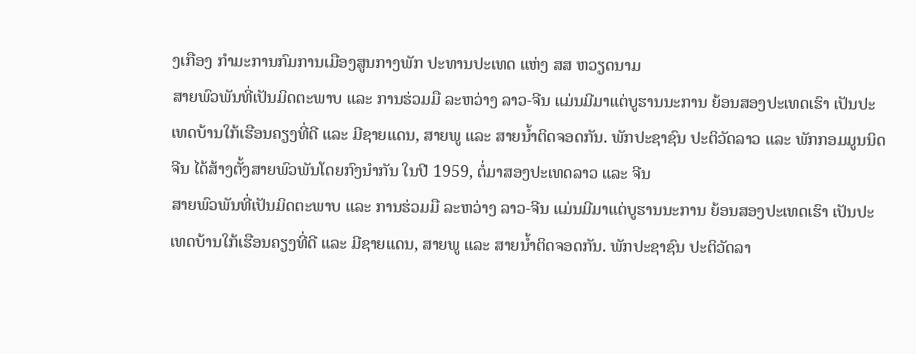ງເກືອງ ກໍາມະການກົມການເມືອງສູນກາງພັກ ປະທານປະເທດ ແຫ່ງ ສສ ຫວຽດນາມ
ສາຍພົວພັນທີ່ເປັນມິດຕະພາບ ແລະ ການຮ່ວມມື ລະຫວ່າງ ລາວ-ຈີນ ແມ່ນມີມາແຕ່ບູຮານນະການ ຍ້ອນສອງປະເທດເຮົາ ເປັນປະເທດບ້ານໃກ້ເຮືອນຄຽງທີ່ດີ ແລະ ມີຊາຍແດນ, ສາຍພູ ແລະ ສາຍນ້ຳຕິດຈອດກັນ. ພັກປະຊາຊົນ ປະຕິວັດລາວ ແລະ ພັກກອມມູນນິດຈີນ ໄດ້ສ້າງຕັ້ງສາຍພົວພັນໂດຍກົງນໍາກັນ ໃນປີ 1959, ຕໍ່ມາສອງປະເທດລາວ ແລະ ຈີນ
ສາຍພົວພັນທີ່ເປັນມິດຕະພາບ ແລະ ການຮ່ວມມື ລະຫວ່າງ ລາວ-ຈີນ ແມ່ນມີມາແຕ່ບູຮານນະການ ຍ້ອນສອງປະເທດເຮົາ ເປັນປະເທດບ້ານໃກ້ເຮືອນຄຽງທີ່ດີ ແລະ ມີຊາຍແດນ, ສາຍພູ ແລະ ສາຍນ້ຳຕິດຈອດກັນ. ພັກປະຊາຊົນ ປະຕິວັດລາ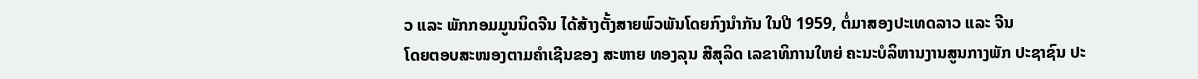ວ ແລະ ພັກກອມມູນນິດຈີນ ໄດ້ສ້າງຕັ້ງສາຍພົວພັນໂດຍກົງນໍາກັນ ໃນປີ 1959, ຕໍ່ມາສອງປະເທດລາວ ແລະ ຈີນ
ໂດຍຕອບສະໜອງຕາມຄໍາເຊີນຂອງ ສະຫາຍ ທອງລຸນ ສີສຸລິດ ເລຂາທິການໃຫຍ່ ຄະນະບໍລິຫານງານສູນກາງພັກ ປະຊາຊົນ ປະ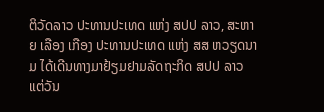ຕິວັດລາວ ປະທານປະເທດ ແຫ່ງ ສປປ ລາວ, ສະຫາຍ ເລືອງ ເກືອງ ປະທານປະເທດ ແຫ່ງ ສສ ຫວຽດນາມ ໄດ້ເດີນທາງມາຢ້ຽມຢາມລັດຖະກິດ ສປປ ລາວ ແຕ່ວັນ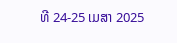ທີ 24-25 ເມສາ 2025